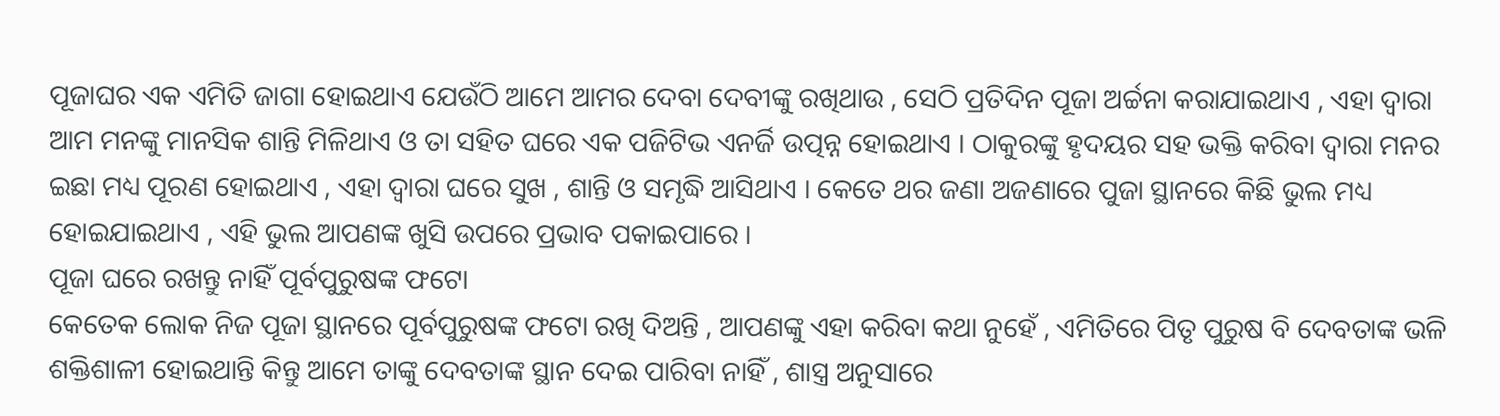ପୂଜାଘର ଏକ ଏମିତି ଜାଗା ହୋଇଥାଏ ଯେଉଁଠି ଆମେ ଆମର ଦେବା ଦେବୀଙ୍କୁ ରଖିଥାଉ , ସେଠି ପ୍ରତିଦିନ ପୂଜା ଅର୍ଚ୍ଚନା କରାଯାଇଥାଏ , ଏହା ଦ୍ଵାରା ଆମ ମନଙ୍କୁ ମାନସିକ ଶାନ୍ତି ମିଳିଥାଏ ଓ ତା ସହିତ ଘରେ ଏକ ପଜିଟିଭ ଏନର୍ଜି ଉତ୍ପନ୍ନ ହୋଇଥାଏ । ଠାକୁରଙ୍କୁ ହୃଦୟର ସହ ଭକ୍ତି କରିବା ଦ୍ଵାରା ମନର ଇଛା ମଧ୍ୟ ପୂରଣ ହୋଇଥାଏ , ଏହା ଦ୍ଵାରା ଘରେ ସୁଖ , ଶାନ୍ତି ଓ ସମୃଦ୍ଧି ଆସିଥାଏ । କେତେ ଥର ଜଣା ଅଜଣାରେ ପୁଜା ସ୍ଥାନରେ କିଛି ଭୁଲ ମଧ୍ୟ ହୋଇଯାଇଥାଏ , ଏହି ଭୁଲ ଆପଣଙ୍କ ଖୁସି ଉପରେ ପ୍ରଭାବ ପକାଇପାରେ ।
ପୂଜା ଘରେ ରଖନ୍ତୁ ନାହିଁ ପୂର୍ବପୁରୁଷଙ୍କ ଫଟୋ
କେତେକ ଲୋକ ନିଜ ପୂଜା ସ୍ଥାନରେ ପୂର୍ବପୁରୁଷଙ୍କ ଫଟୋ ରଖି ଦିଅନ୍ତି , ଆପଣଙ୍କୁ ଏହା କରିବା କଥା ନୁହେଁ , ଏମିତିରେ ପିତୃ ପୁରୁଷ ବି ଦେବତାଙ୍କ ଭଳି ଶକ୍ତିଶାଳୀ ହୋଇଥାନ୍ତି କିନ୍ତୁ ଆମେ ତାଙ୍କୁ ଦେବତାଙ୍କ ସ୍ଥାନ ଦେଇ ପାରିବା ନାହିଁ , ଶାସ୍ତ୍ର ଅନୁସାରେ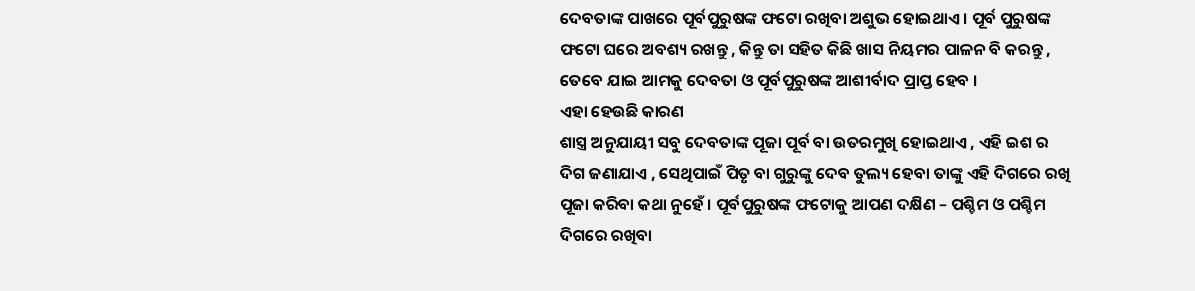ଦେବତାଙ୍କ ପାଖରେ ପୂର୍ବପୁରୁଷଙ୍କ ଫଟୋ ରଖିବା ଅଶୁଭ ହୋଇଥାଏ । ପୂର୍ବ ପୁରୁଷଙ୍କ ଫଟୋ ଘରେ ଅବଶ୍ୟ ରଖନ୍ତୁ , କିନ୍ତୁ ତା ସହିତ କିଛି ଖାସ ନିୟମର ପାଳନ ବି କରନ୍ତୁ , ତେବେ ଯାଇ ଆମକୁ ଦେବତା ଓ ପୂର୍ବପୁରୁଷଙ୍କ ଆଶୀର୍ବାଦ ପ୍ରାପ୍ତ ହେବ ।
ଏହା ହେଉଛି କାରଣ
ଶାସ୍ତ୍ର ଅନୁଯାୟୀ ସବୁ ଦେବତାଙ୍କ ପୂଜା ପୂର୍ବ ବା ଉତରମୁଖି ହୋଇଥାଏ , ଏହି ଇଶ ର ଦିଗ ଜଣାଯାଏ , ସେଥିପାଇଁ ପିତୃ ବା ଗୁରୁଙ୍କୁ ଦେବ ତୁଲ୍ୟ ହେବା ତାଙ୍କୁ ଏହି ଦିଗରେ ରଖି ପୂଜା କରିବା କଥା ନୁହେଁ । ପୂର୍ବପୁରୁଷଙ୍କ ଫଟୋକୁ ଆପଣ ଦକ୍ଷିଣ – ପଶ୍ଚିମ ଓ ପଶ୍ଚିମ ଦିଗରେ ରଖିବା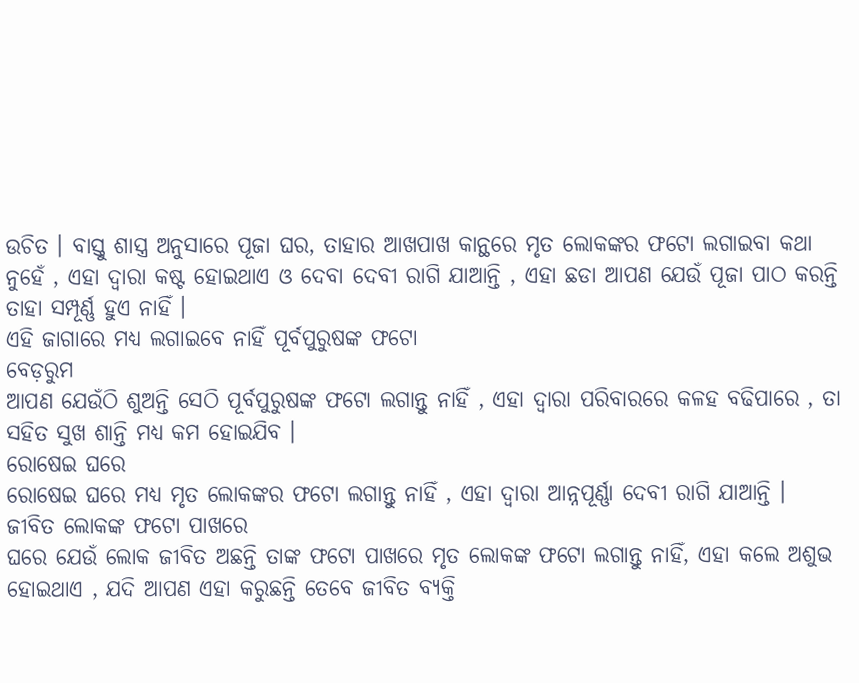ଉଚିତ । ବାସ୍ତୁ ଶାସ୍ତ୍ର ଅନୁସାରେ ପୂଜା ଘର, ତାହାର ଆଖପାଖ କାନ୍ଥରେ ମୃତ ଲୋକଙ୍କର ଫଟୋ ଲଗାଇବା କଥା ନୁହେଁ , ଏହା ଦ୍ଵାରା କଷ୍ଟ ହୋଇଥାଏ ଓ ଦେବା ଦେବୀ ରାଗି ଯାଆନ୍ତି , ଏହା ଛଡା ଆପଣ ଯେଉଁ ପୂଜା ପାଠ କରନ୍ତି ତାହା ସମ୍ପୂର୍ଣ୍ଣ ହୁଏ ନାହିଁ ।
ଏହି ଜାଗାରେ ମଧ୍ୟ ଲଗାଇବେ ନାହିଁ ପୂର୍ବପୁରୁଷଙ୍କ ଫଟୋ
ବେଡ଼ରୁମ
ଆପଣ ଯେଉଁଠି ଶୁଅନ୍ତି ସେଠି ପୂର୍ବପୁରୁଷଙ୍କ ଫଟୋ ଲଗାନ୍ତୁ ନାହିଁ , ଏହା ଦ୍ଵାରା ପରିବାରରେ କଳହ ବଢିପାରେ , ତା ସହିତ ସୁଖ ଶାନ୍ତି ମଧ୍ୟ କମ ହୋଇଯିବ ।
ରୋଷେଇ ଘରେ
ରୋଷେଇ ଘରେ ମଧ୍ୟ ମୃତ ଲୋକଙ୍କର ଫଟୋ ଲଗାନ୍ତୁ ନାହିଁ , ଏହା ଦ୍ଵାରା ଆନ୍ନପୂର୍ଣ୍ଣା ଦେବୀ ରାଗି ଯାଆନ୍ତି ।
ଜୀବିତ ଲୋକଙ୍କ ଫଟୋ ପାଖରେ
ଘରେ ଯେଉଁ ଲୋକ ଜୀବିତ ଅଛନ୍ତି ତାଙ୍କ ଫଟୋ ପାଖରେ ମୃତ ଲୋକଙ୍କ ଫଟୋ ଲଗାନ୍ତୁ ନାହିଁ, ଏହା କଲେ ଅଶୁଭ ହୋଇଥାଏ , ଯଦି ଆପଣ ଏହା କରୁଛନ୍ତି ତେବେ ଜୀବିତ ବ୍ୟକ୍ତି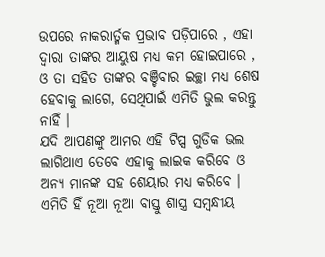ଉପରେ ନାକରାର୍ତ୍ମକ ପ୍ରଭାବ ପଡ଼ିପାରେ , ଏହା ଦ୍ଵାରା ତାଙ୍କର ଆୟୁଷ ମଧ୍ୟ କମ ହୋଇପାରେ , ଓ ତା ସହିତ ତାଙ୍କର ବଞ୍ଚିବାର ଇଚ୍ଛା ମଧ୍ୟ ଶେଷ ହେବାକୁ ଲାଗେ, ସେଥିପାଇଁ ଏମିତି ଭୁଲ କରନ୍ତୁ ନାହିଁ ।
ଯଦି ଆପଣଙ୍କୁ ଆମର ଏହି ଟିପ୍ସ ଗୁଡିକ ଭଲ ଲାଗିଥାଏ ତେବେ ଏହାକୁ ଲାଇକ କରିବେ ଓ ଅନ୍ୟ ମାନଙ୍କ ସହ ଶେୟାର ମଧ୍ୟ କରିବେ । ଏମିତି ହିଁ ନୂଆ ନୂଆ ବାସ୍ତୁ ଶାସ୍ତ୍ର ସମ୍ବନ୍ଧୀୟ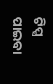ଟିପ୍ସ ପାଇବା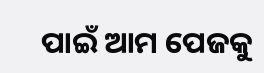ପାଇଁ ଆମ ପେଜକୁ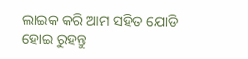ଲାଇକ କରି ଆମ ସହିତ ଯୋଡି ହୋଇ ରୁହନ୍ତୁ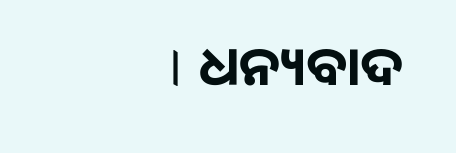। ଧନ୍ୟବାଦ